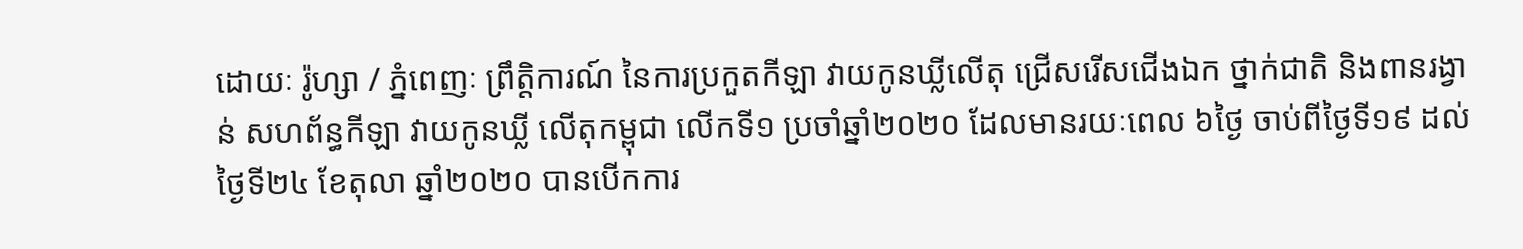ដោយៈ រ៉ូហ្សា / ភ្នំពេញៈ ព្រឹត្តិការណ៍ នៃការប្រកួតកីឡា វាយកូនឃ្លីលើតុ ជ្រើសរើសជើងឯក ថ្នាក់ជាតិ និងពានរង្វាន់ សហព័ន្ធកីឡា វាយកូនឃ្លី លើតុកម្ពុជា លើកទី១ ប្រចាំឆ្នាំ២០២០ ដែលមានរយៈពេល ៦ថ្ងៃ ចាប់ពីថ្ងៃទី១៩ ដល់ថ្ងៃទី២៤ ខែតុលា ឆ្នាំ២០២០ បានបើកការ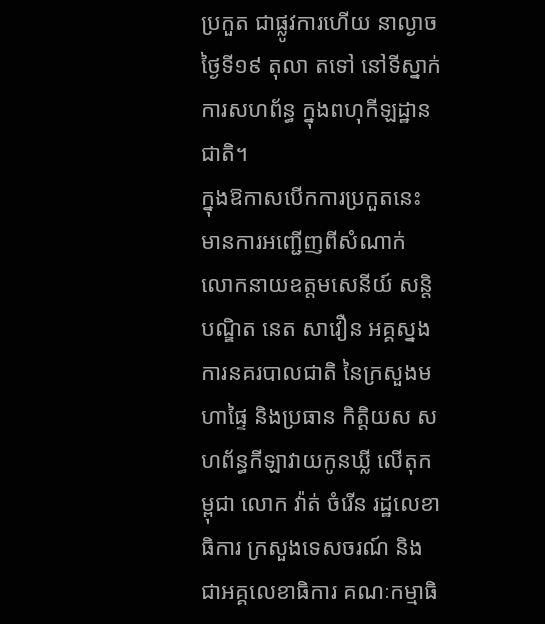ប្រកួត ជាផ្លូវការហើយ នាល្ងាចថ្ងៃទី១៩ តុលា តទៅ នៅទីស្នាក់ការសហព័ន្ធ ក្នុងពហុកីឡដ្ឋានជាតិ។
ក្នុងឱកាសបើកការប្រកួតនេះ មានការអញ្ជើញពីសំណាក់ លោកនាយឧត្តមសេនីយ៍ សន្តិបណ្ឌិត នេត សាវឿន អគ្គស្នងការនគរបាលជាតិ នៃក្រសួងមហាផ្ទៃ និងប្រធាន កិត្តិយស សហព័ន្ធកីឡាវាយកូនឃ្លី លើតុកម្ពុជា លោក វ៉ាត់ ចំរើន រដ្ឋលេខាធិការ ក្រសួងទេសចរណ៍ និងជាអគ្គលេខាធិការ គណៈកម្មាធិ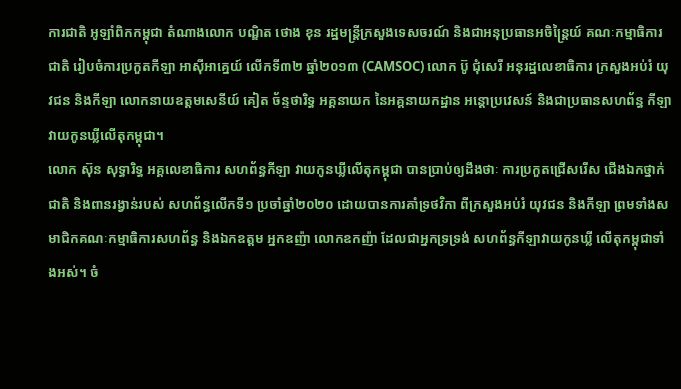ការជាតិ អូឡាំពិកកម្ពុជា តំណាងលោក បណ្ឌិត ថោង ខុន រដ្ឋមន្ត្រីក្រសួងទេសចរណ៍ និងជាអនុប្រធានអចិន្ត្រៃយ៍ គណៈកម្មាធិការជាតិ រៀបចំការប្រកួតកីឡា អាស៊ីអាគ្នេយ៍ លើកទី៣២ ឆ្នាំ២០១៣ (CAMSOC) លោក ប៊ូ ជុំសេរី អនុរដ្ឋលេខាធិការ ក្រសួងអប់រំ យុវជន និងកីឡា លោកនាយឧត្តមសេនីយ៍ គៀត ច័ន្ទថារិទ្ធ អគ្គនាយក នៃអគ្គនាយកដ្ឋាន អន្តោប្រវេសន៍ និងជាប្រធានសហព័ន្ធ កីឡាវាយកូនឃ្លីលើតុកម្ពុជា។
លោក ស៊ុន សុទ្ធារិទ្ធ អគ្គលេខាធិការ សហព័ន្ធកីឡា វាយកូនឃ្លីលើតុកម្ពុជា បានប្រាប់ឲ្យដឹងថាៈ ការប្រកួតជ្រើសរើស ជើងឯកថ្នាក់ជាតិ និងពានរង្វាន់របស់ សហព័ន្ធលើកទី១ ប្រចាំឆ្នាំ២០២០ ដោយបានការគាំទ្រថវិកា ពីក្រសួងអប់រំ យុវជន និងកីឡា ព្រមទាំងសមាជិកគណៈកម្មាធិការសហព័ន្ធ និងឯកឧត្តម អ្នកឧញ៉ា លោកឧកញ៉ា ដែលជាអ្នកទ្រទ្រង់ សហព័ន្ធកីឡាវាយកូនឃ្លី លើតុកម្ពុជាទាំងអស់។ ចំ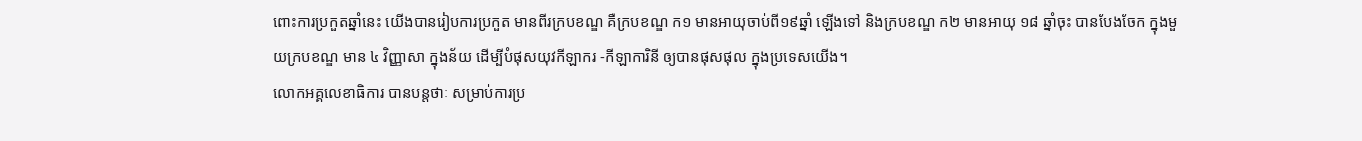ពោះការប្រកួតឆ្នាំនេះ យើងបានរៀបការប្រកួត មានពីរក្របខណ្ឌ គឺក្របខណ្ឌ ក១ មានអាយុចាប់ពី១៩ឆ្នាំ ឡើងទៅ និងក្របខណ្ឌ ក២ មានអាយុ ១៨ ឆ្នាំចុះ បានបែងចែក ក្នុងមួយក្របខណ្ឌ មាន ៤ វិញ្ញាសា ក្នុងន័យ ដើម្បីបំផុសយុវកីឡាករ -កីឡាការិនី ឲ្យបានផុសផុល ក្នុងប្រទេសយើង។
លោកអគ្គលេខាធិការ បានបន្តថាៈ សម្រាប់ការប្រ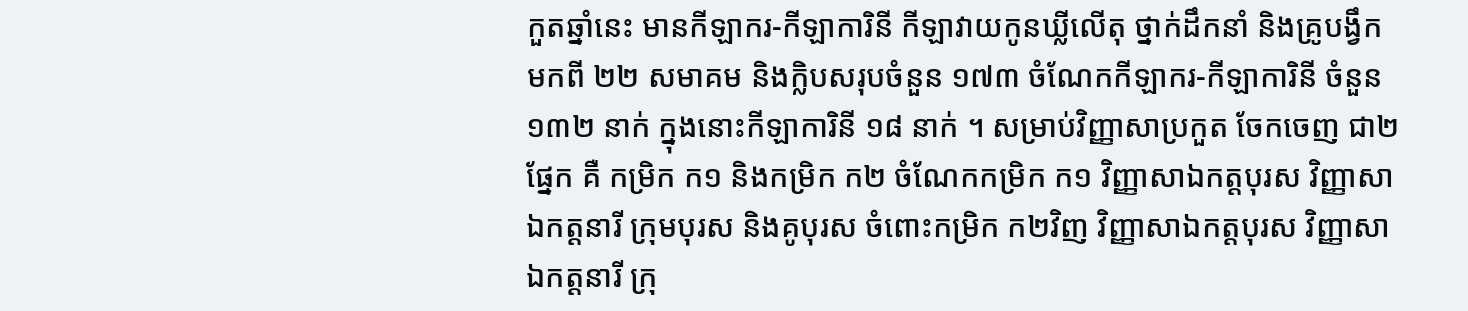កួតឆ្នាំនេះ មានកីឡាករ-កីឡាការិនី កីឡាវាយកូនឃ្លីលើតុ ថ្នាក់ដឹកនាំ និងគ្រូបង្វឹក មកពី ២២ សមាគម និងកិ្លបសរុបចំនួន ១៧៣ ចំណែកកីឡាករ-កីឡាការិនី ចំនួន ១៣២ នាក់ ក្នុងនោះកីឡាការិនី ១៨ នាក់ ។ សម្រាប់វិញ្ញាសាប្រកួត ចែកចេញ ជា២ផ្នែក គឺ កម្រិក ក១ និងកម្រិក ក២ ចំណែកកម្រិក ក១ វិញ្ញាសាឯកត្តបុរស វិញ្ញាសាឯកត្តនារី ក្រុមបុរស និងគូបុរស ចំពោះកម្រិក ក២វិញ វិញ្ញាសាឯកត្តបុរស វិញ្ញាសាឯកត្តនារី ក្រុ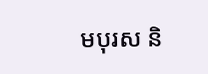មបុរស និ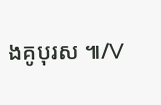ងគូបុរស ៕/V